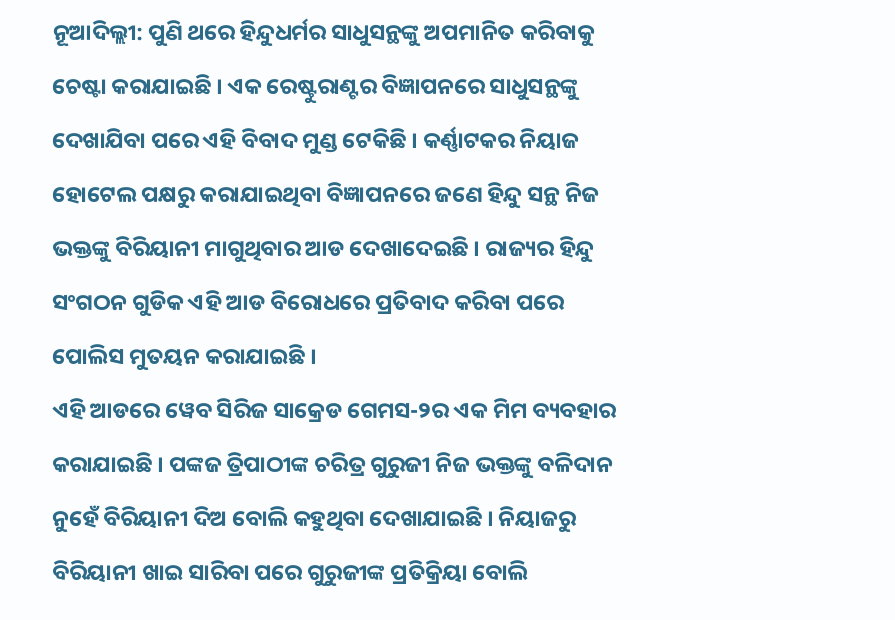ନୂଆଦିଲ୍ଲୀ: ପୁଣି ଥରେ ହିନ୍ଦୁଧର୍ମର ସାଧୁସନ୍ଥଙ୍କୁ ଅପମାନିତ କରିବାକୁ ଚେଷ୍ଟା କରାଯାଇଛି । ଏକ ରେଷ୍ଟୁରାଣ୍ଟର ବିଜ୍ଞାପନରେ ସାଧୁସନ୍ଥଙ୍କୁ ଦେଖାଯିବା ପରେ ଏହି ବିବାଦ ମୁଣ୍ଡ ଟେକିଛି । କର୍ଣ୍ଣାଟକର ନିୟାଜ ହୋଟେଲ ପକ୍ଷରୁ କରାଯାଇଥିବା ବିଜ୍ଞାପନରେ ଜଣେ ହିନ୍ଦୁ ସନ୍ଥ ନିଜ ଭକ୍ତଙ୍କୁ ବିରିୟାନୀ ମାଗୁଥିବାର ଆଡ ଦେଖାଦେଇଛି । ରାଜ୍ୟର ହିନ୍ଦୁ ସଂଗଠନ ଗୁଡିକ ଏହି ଆଡ ବିରୋଧରେ ପ୍ରତିବାଦ କରିବା ପରେ ପୋଲିସ ମୁତୟନ କରାଯାଇଛି ।
ଏହି ଆଡରେ ୱେବ ସିରିଜ ସାକ୍ରେଡ ଗେମସ-୨ର ଏକ ମିମ ବ୍ୟବହାର କରାଯାଇଛି । ପଙ୍କଜ ତ୍ରିପାଠୀଙ୍କ ଚରିତ୍ର ଗୁରୁଜୀ ନିଜ ଭକ୍ତଙ୍କୁ ବଳିଦାନ ନୁହେଁ ବିରିୟାନୀ ଦିଅ ବୋଲି କହୁଥିବା ଦେଖାଯାଇଛି । ନିୟାଜରୁ ବିରିୟାନୀ ଖାଇ ସାରିବା ପରେ ଗୁରୁଜୀଙ୍କ ପ୍ରତିକ୍ରିୟା ବୋଲି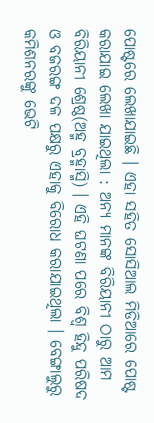ପୋଷ୍ଟରେ ଲେଖାଯାଇଛି । ଏହା ସହିତ ସୋସିଆଲ ମିଡିଆରେ ପୋଷ୍ଟ କରାଯାଇ ଲେଖା ଯାଇଥିଲା : ଅନ୍ୟ ମାନଙ୍କ ବିରିୟାନୀ ଠାରୁ ଆମ ବିରିୟାନୀ ଶ୍ରେଷ୍ଠ(ଅହ୍ମ ବ୍ରହ୍ମାସ୍ମି) । ଏହି ଘଟଣା ପରେ ବିଶ୍ୱ ହିନ୍ଦୁ ପରିଷଦ ଓ ବଜରଙ୍ଗ ଦଳ ପକ୍ଷରୁ ଏହାକୁ ବିରୋଧ କରାଯାଇଥିଲା । ବେଙ୍ଗାଲୁରୁ କମିଶନରଙ୍କୁ ଭେଟି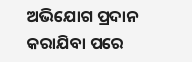ଅଭିଯୋଗ ପ୍ରଦାନ କରାଯିବା ପରେ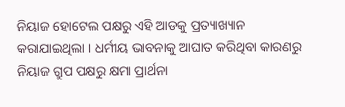ନିୟାଜ ହୋଟେଲ ପକ୍ଷରୁ ଏହି ଆଡକୁ ପ୍ରତ୍ୟାଖ୍ୟାନ କରାଯାଇଥିଲା । ଧର୍ମୀୟ ଭାବନାକୁ ଆଘାତ କରିଥିବା କାରଣରୁ ନିୟାଜ ଗ୍ରୁପ ପକ୍ଷରୁ କ୍ଷମା ପ୍ରାର୍ଥନା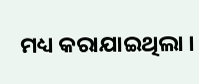ମଧ୍ୟ କରାଯାଇଥିଲା ।